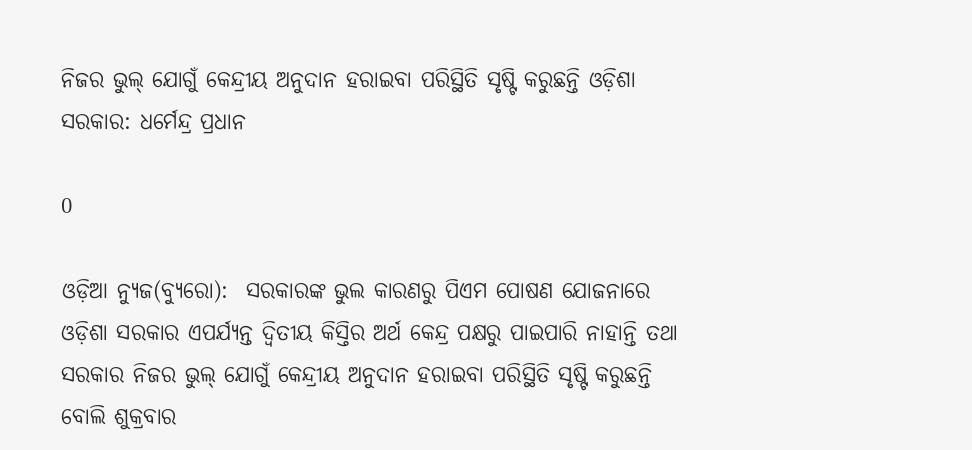ନିଜର ଭୁଲ୍ ଯୋଗୁଁ କେନ୍ଦ୍ରୀୟ ଅନୁଦାନ ହରାଇବା ପରିସ୍ଥିତି ସୃଷ୍ଟି କରୁଛନ୍ତି ଓଡ଼ିଶା ସରକାର: ଧର୍ମେନ୍ଦ୍ର ପ୍ରଧାନ

0

ଓଡ଼ିଆ ନ୍ୟୁଜ(ବ୍ୟୁରୋ):  ସରକାରଙ୍କ ଭୁଲ କାରଣରୁ ପିଏମ ପୋଷଣ ଯୋଜନାରେ ଓଡ଼ିଶା ସରକାର ଏପର୍ଯ୍ୟନ୍ତ ଦ୍ୱିତୀୟ କିସ୍ତିର ଅର୍ଥ କେନ୍ଦ୍ର ପକ୍ଷରୁ ପାଇପାରି ନାହାନ୍ତି ତଥା ସରକାର ନିଜର ଭୁଲ୍ ଯୋଗୁଁ କେନ୍ଦ୍ରୀୟ ଅନୁଦାନ ହରାଇବା ପରିସ୍ଥିତି ସୃଷ୍ଟି କରୁଛନ୍ତି ବୋଲି ଶୁକ୍ରବାର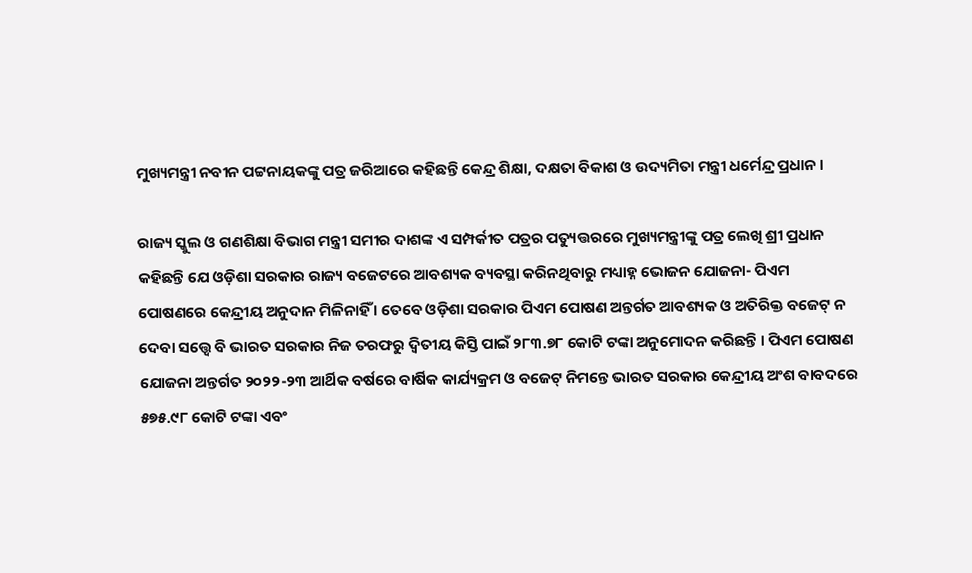ମୁଖ୍ୟମନ୍ତ୍ରୀ ନବୀନ ପଟ୍ଟନାୟକଙ୍କୁ ପତ୍ର ଜରିଆରେ କହିଛନ୍ତି କେନ୍ଦ୍ର ଶିକ୍ଷା, ଦକ୍ଷତା ବିକାଶ ଓ ଉଦ୍ୟମିତା ମନ୍ତ୍ରୀ ଧର୍ମେନ୍ଦ୍ର ପ୍ରଧାନ ।

ରାଜ୍ୟ ସ୍କୁଲ ଓ ଗଣଶିକ୍ଷା ବିଭାଗ ମନ୍ତ୍ରୀ ସମୀର ଦାଶଙ୍କ ଏ ସମ୍ପର୍କୀତ ପତ୍ରର ପତ୍ୟୁତ୍ତରରେ ମୁଖ୍ୟମନ୍ତ୍ରୀଙ୍କୁ ପତ୍ର ଲେଖି ଶ୍ରୀ ପ୍ରଧାନ କହିଛନ୍ତି ଯେ ଓଡ଼ିଶା ସରକାର ରାଜ୍ୟ ବଜେଟରେ ଆବଶ୍ୟକ ବ୍ୟବସ୍ଥା କରିନଥିବାରୁ ମଧ୍ୟାହ୍ନ ଭୋଜନ ଯୋଜନା- ପିଏମ ପୋଷଣରେ କେନ୍ଦ୍ରୀୟ ଅନୁଦାନ ମିଳିନାହିଁ । ତେବେ ଓଡ଼ିଶା ସରକାର ପିଏମ ପୋଷଣ ଅନ୍ତର୍ଗତ ଆବଶ୍ୟକ ଓ ଅତିରିକ୍ତ ବଜେଟ୍ ନ ଦେବା ସତ୍ତ୍ୱେ ବି ଭାରତ ସରକାର ନିଜ ତରଫରୁ ଦ୍ୱିତୀୟ କିସ୍ତି ପାଇଁ ୨୮୩.୭୮ କୋଟି ଟଙ୍କା ଅନୁମୋଦନ କରିଛନ୍ତି । ପିଏମ ପୋଷଣ ଯୋଜନା ଅନ୍ତର୍ଗତ ୨୦୨୨-୨୩ ଆର୍ଥିକ ବର୍ଷରେ ବାର୍ଷିକ କାର୍ଯ୍ୟକ୍ରମ ଓ ବଜେଟ୍ ନିମନ୍ତେ ଭାରତ ସରକାର କେନ୍ଦ୍ରୀୟ ଅଂଶ ବାବଦରେ ୫୭୫.୯୮ କୋଟି ଟଙ୍କା ଏବଂ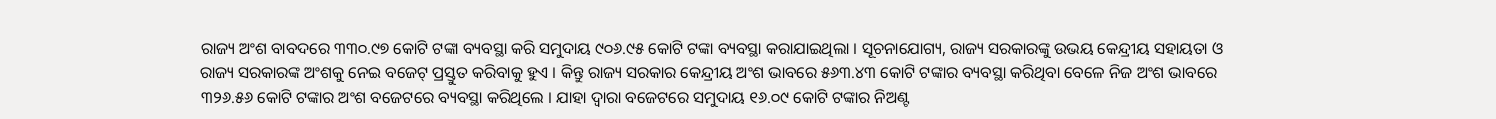ରାଜ୍ୟ ଅଂଶ ବାବଦରେ ୩୩୦.୯୭ କୋଟି ଟଙ୍କା ବ୍ୟବସ୍ଥା କରି ସମୁଦାୟ ୯୦୬.୯୫ କୋଟି ଟଙ୍କା ବ୍ୟବସ୍ଥା କରାଯାଇଥିଲା । ସୂଚନାଯୋଗ୍ୟ, ରାଜ୍ୟ ସରକାରଙ୍କୁ ଉଭୟ କେନ୍ଦ୍ରୀୟ ସହାୟତା ଓ ରାଜ୍ୟ ସରକାରଙ୍କ ଅଂଶକୁ ନେଇ ବଜେଟ୍ ପ୍ରସ୍ତୁତ କରିବାକୁ ହୁଏ । କିନ୍ତୁ ରାଜ୍ୟ ସରକାର କେନ୍ଦ୍ରୀୟ ଅଂଶ ଭାବରେ ୫୬୩.୪୩ କୋଟି ଟଙ୍କାର ବ୍ୟବସ୍ଥା କରିଥିବା ବେଳେ ନିଜ ଅଂଶ ଭାବରେ ୩୨୬.୫୬ କୋଟି ଟଙ୍କାର ଅଂଶ ବଜେଟରେ ବ୍ୟବସ୍ଥା କରିଥିଲେ । ଯାହା ଦ୍ୱାରା ବଜେଟରେ ସମୁଦାୟ ୧୬.୦୯ କୋଟି ଟଙ୍କାର ନିଅଣ୍ଟ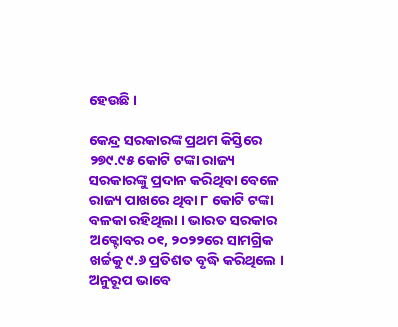ହେଉଛି ।

କେନ୍ଦ୍ର ସରକାରଙ୍କ ପ୍ରଥମ କିସ୍ତିରେ ୨୭୯.୯୫ କୋଟି ଟଙ୍କା ରାଜ୍ୟ ସରକାରଙ୍କୁ ପ୍ରଦାନ କରିଥିବା ବେଳେ ରାଜ୍ୟ ପାଖରେ ଥିବା ୮ କୋଟି ଟଙ୍କା ବଳକା ରହିଥିଲା । ଭାରତ ସରକାର ଅକ୍ଟୋବର ୦୧, ୨୦୨୨ରେ ସାମଗ୍ରିକ ଖର୍ଚ୍ଚକୁ ୯.୬ ପ୍ରତିଶତ ବୃଦ୍ଧି କରିଥିଲେ । ଅନୁରୂପ ଭାବେ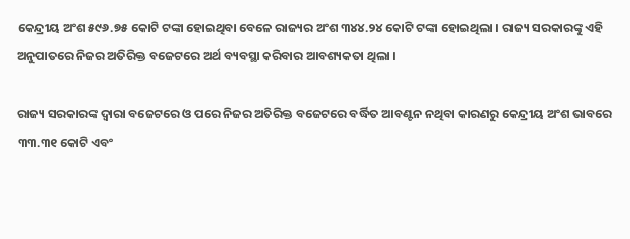କେନ୍ଦ୍ରୀୟ ଅଂଶ ୫୯୬.୭୫ କୋଟି ଟଙ୍କା ହୋଇଥିବା ବେଳେ ରାଜ୍ୟର ଅଂଶ ୩୪୪.୨୪ କୋଟି ଟଙ୍କା ହୋଇଥିଲା । ରାଜ୍ୟ ସରକାରଙ୍କୁ ଏହି ଅନୁପାତରେ ନିଜର ଅତିରିକ୍ତ ବଜେଟରେ ଅର୍ଥ ବ୍ୟବସ୍ଥା କରିବାର ଆବଶ୍ୟକତା ଥିଲା ।

ରାଜ୍ୟ ସରକାରଙ୍କ ଦ୍ୱାରା ବଜେଟରେ ଓ ପରେ ନିଜର ଅତିରିକ୍ତ ବଜେଟରେ ବର୍ଦ୍ଧିତ ଆବଣ୍ଟନ ନଥିବା କାରଣରୁ କେନ୍ଦ୍ରୀୟ ଅଂଶ ଭାବରେ ୩୩.୩୧ କୋଟି ଏବଂ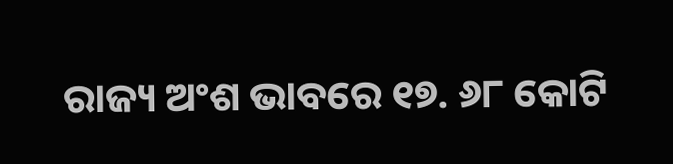ରାଜ୍ୟ ଅଂଶ ଭାବରେ ୧୭. ୬୮ କୋଟି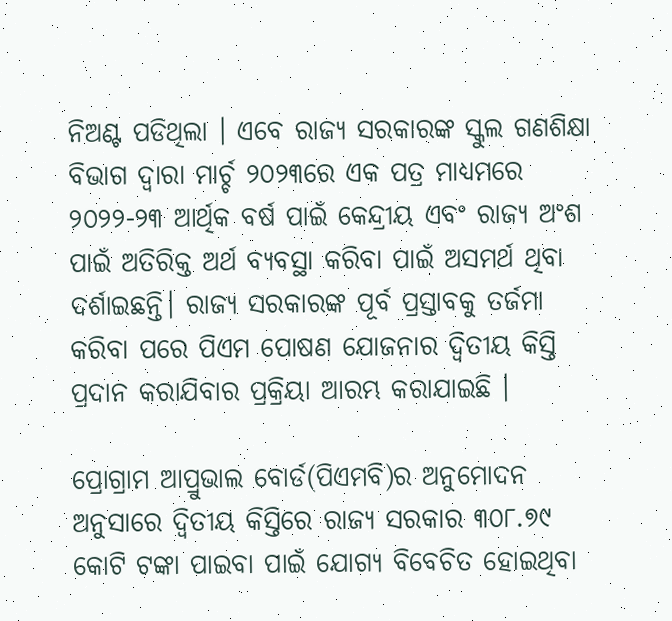ନିଅଣ୍ଟ ପଡିଥିଲା । ଏବେ ରାଜ୍ୟ ସରକାରଙ୍କ ସ୍କୁଲ ଗଣଶିକ୍ଷା ବିଭାଗ ଦ୍ୱାରା ମାର୍ଚ୍ଚ ୨୦୨୩ରେ ଏକ ପତ୍ର ମାଧ୍ୟମରେ ୨୦୨୨-୨୩ ଆର୍ଥିକ ବର୍ଷ ପାଇଁ କେନ୍ଦ୍ରୀୟ ଏବଂ ରାଜ୍ୟ ଅଂଶ ପାଇଁ ଅତିରିକ୍ତ ଅର୍ଥ ବ୍ୟବସ୍ଥା କରିବା ପାଇଁ ଅସମର୍ଥ ଥିବା ଦର୍ଶାଇଛନ୍ତି। ରାଜ୍ୟ ସରକାରଙ୍କ ପୂର୍ବ ପ୍ରସ୍ତାବକୁ ତର୍ଜମା କରିବା ପରେ ପିଏମ ପୋଷଣ ଯୋଜନାର ଦ୍ୱିତୀୟ କିସ୍ତି ପ୍ରଦାନ କରାଯିବାର ପ୍ରକ୍ରିୟା ଆରମ୍ଭ କରାଯାଇଛି ।

ପ୍ରୋଗ୍ରାମ ଆପ୍ରୁଭାଲ ବୋର୍ଡ(ପିଏମବି)ର ଅନୁମୋଦନ ଅନୁସାରେ ଦ୍ୱିତୀୟ କିସ୍ତିରେ ରାଜ୍ୟ ସରକାର ୩୦୮.୭୯ କୋଟି ଟଙ୍କା ପାଇବା ପାଇଁ ଯୋଗ୍ୟ ବିବେଚିତ ହୋଇଥିବା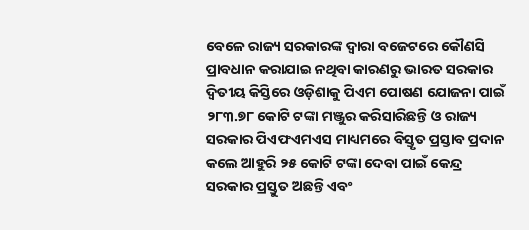ବେଳେ ରାଜ୍ୟ ସରକାରଙ୍କ ଦ୍ୱାରା ବଜେଟରେ କୌଣସି ପ୍ରାବଧାନ କରାଯାଇ ନଥିବା କାରଣରୁ ଭାରତ ସରକାର ଦ୍ୱିତୀୟ କିସ୍ତିରେ ଓଡ଼ିଶାକୁ ପିଏମ ପୋଷଣ ଯୋଜନା ପାଇଁ ୨୮୩.୭୮ କୋଟି ଟଙ୍କା ମଞ୍ଜୁର କରିସାରିଛନ୍ତି ଓ ରାଜ୍ୟ ସରକାର ପିଏଫଏମଏସ ମାଧ୍ୟମରେ ବିସ୍ତୃତ ପ୍ରସ୍ତାବ ପ୍ରଦାନ କଲେ ଆହୁରି ୨୫ କୋଟି ଟଙ୍କା ଦେବା ପାଇଁ କେନ୍ଦ୍ର ସରକାର ପ୍ରସ୍ତୁତ ଅଛନ୍ତି ଏବଂ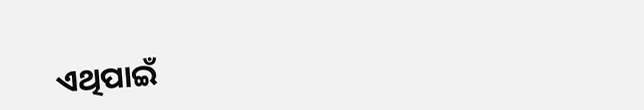ଏଥିପାଇଁ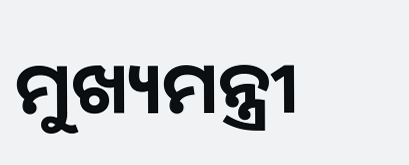ମୁଖ୍ୟମନ୍ତ୍ରୀ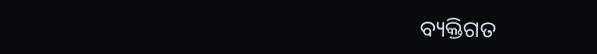ବ୍ୟକ୍ତିଗତ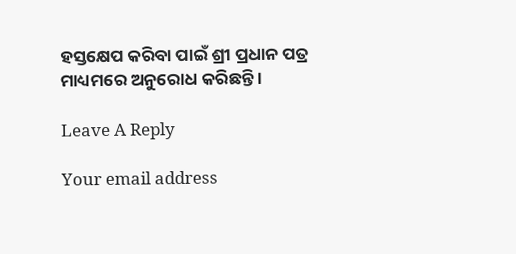ହସ୍ତକ୍ଷେପ କରିବା ପାଇଁ ଶ୍ରୀ ପ୍ରଧାନ ପତ୍ର ମାଧ୍ୟମରେ ଅନୁରୋଧ କରିଛନ୍ତି ।

Leave A Reply

Your email address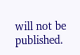will not be published.